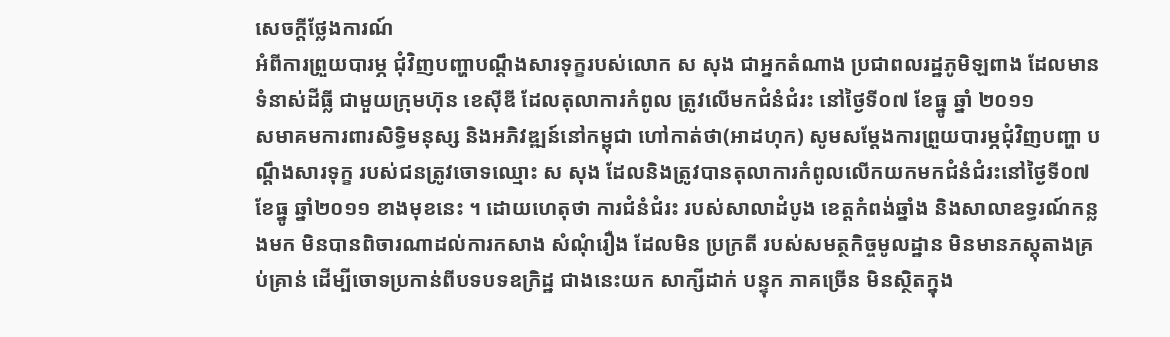សេចក្តីថ្លែងការណ៍
អំពីការព្រួយបារម្ភ ជុំវិញបញ្ហាបណ្តឹងសារទុក្ខរបស់លោក ស សុង ជាអ្នកតំណាង ប្រជាពលរដ្ឋភូមិឡពាង ដែលមាន ទំនាស់ដីធ្លី ជាមួយក្រុមហ៊ុន ខេស៊ីឌី ដែលតុលាការកំពូល ត្រូវលើមកជំនំជំរះ នៅថ្ងៃទី០៧ ខែធ្នូ ឆ្នាំ ២០១១
សមាគមការពារសិទិ្ធមនុស្ស និងអភិវឌ្ឍន៍នៅកម្ពុជា ហៅកាត់ថា(អាដហុក) សូមសម្តែងការព្រួយបារម្ភជុំវិញបញ្ហា បណ្តឹងសារទុក្ខ របស់ជនត្រូវចោទឈ្មោះ ស សុង ដែលនិងត្រូវបានតុលាការកំពូលលើកយកមកជំនំជំរះនៅថ្ងៃទី០៧ ខែធ្នូ ឆ្នាំ២០១១ ខាងមុខនេះ ។ ដោយហេតុថា ការជំនំជំរះ របស់សាលាដំបូង ខេត្តកំពង់ឆ្នាំង និងសាលាឧទ្ធរណ៍កន្លងមក មិនបានពិចារណាដល់ការកសាង សំណុំរឿង ដែលមិន ប្រក្រតី របស់សមត្ថកិច្ចមូលដ្ឋាន មិនមានភស្តុតាងគ្រប់គ្រាន់ ដើម្បីចោទប្រកាន់ពីបទបទឧក្រិដ្ឋ ជាងនេះយក សាក្សីដាក់ បន្ទុក ភាគច្រើន មិនស្ថិតក្នុង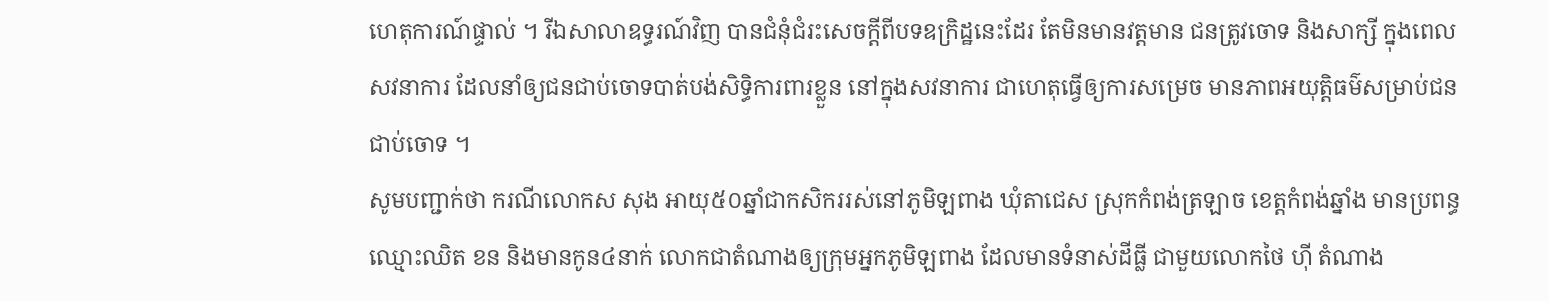ហេតុការណ៍ផ្ទាល់ ។ រីឯសាលាឧទ្ធរណ៍វិញ បានជំនុំជំរះសេចក្តីពីបទឧក្រិដ្ឋនេះដែរ តែមិនមានវត្តមាន ជនត្រូវចោទ និងសាក្សី ក្នុងពេលសវនាការ ដែលនាំឲ្យជនជាប់ចោទបាត់បង់សិទិ្ធការពារខ្លួន នៅក្នុងសវនាការ ជាហេតុធ្វើឲ្យការសម្រេច មានភាពអយុត្តិធម៌សម្រាប់ជនជាប់ចោទ ។
សូមបញ្ជាក់ថា ករណីលោកស សុង អាយុ៥០ឆ្នាំជាកសិកររស់នៅភូមិឡពាង ឃុំតាជេស ស្រុកកំពង់ត្រឡាច ខេត្តកំពង់ឆ្នាំង មានប្រពន្ធឈ្មោះឈិត ខន និងមានកូន៤នាក់ លោកជាតំណាងឲ្យក្រុមអ្នកភូមិឡពាង ដែលមានទំនាស់ដីធ្លី ជាមួយលោកថៃ ហ៊ី តំណាង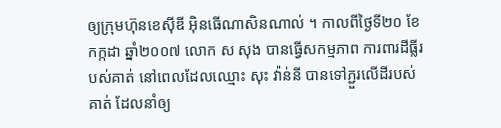ឲ្យក្រុមហ៊ុនខេស៊ីឌី អ៊ិនធើណាសិនណាល់ ។ កាលពីថ្ងៃទី២០ ខែកក្កដា ឆ្នាំ២០០៧ លោក ស សុង បានធ្វើសកម្មភាព ការពារដីធ្លីរបស់គាត់ នៅពេលដែលឈ្មោះ សុះ វ៉ាន់នី បានទៅភ្ជួរលើដីរបស់គាត់ ដែលនាំឲ្យ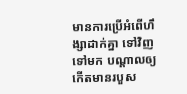មានការប្រើអំពើហឹង្សាដាក់គ្នា ទៅវិញទៅមក បណ្តាលឲ្យ កើតមានរបួស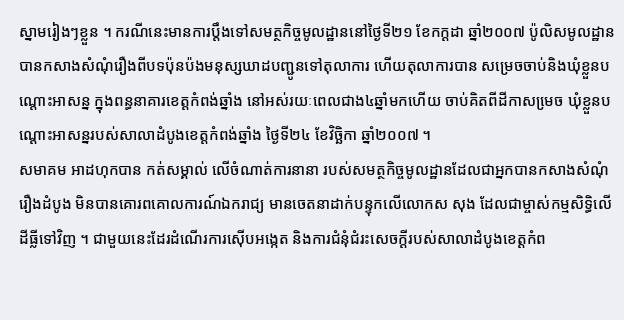ស្នាមរៀងៗខ្លួន ។ ករណីនេះមានការប្តឹងទៅសមត្ថកិច្ចមូលដ្ឋាននៅថ្ងៃទី២១ ខែកក្ដដា ឆ្នាំ២០០៧ ប៉ូលិសមូលដ្ឋានបានកសាងសំណុំរឿងពីបទប៉ុនប៉ងមនុស្សឃាដបញ្ជូនទៅតុលាការ ហើយតុលាការបាន សម្រេចចាប់និងឃុំខ្លួនបណ្តោះអាសន្ន ក្នុងពន្ធនាគារខេត្តកំពង់ឆ្នាំង នៅអស់រយៈពេលជាង៤ឆ្នាំមកហើយ ចាប់គិតពីដីកាសមេ្រច ឃុំខ្លួនបណ្តោះអាសន្នរបស់សាលាដំបូងខេត្តកំពង់ឆ្នាំង ថ្ងៃទី២៤ ខែវិច្ឆិកា ឆ្នាំ២០០៧ ។
សមាគម អាដហុកបាន កត់សម្គាល់ លើចំណាត់ការនានា របស់សមត្ថកិច្ចមូលដ្ឋានដែលជាអ្នកបានកសាងសំណុំរឿងដំបូង មិនបានគោរពគោលការណ៍ឯករាជ្យ មានចេតនាដាក់បន្ទុកលើលោកស សុង ដែលជាម្ចាស់កម្មសិទិ្ធលើដីធ្លីទៅវិញ ។ ជាមួយនេះដែរដំណើរការស៊ើបអង្កេត និងការជំនុំជំរះសេចក្តីរបស់សាលាដំបូងខេត្តកំព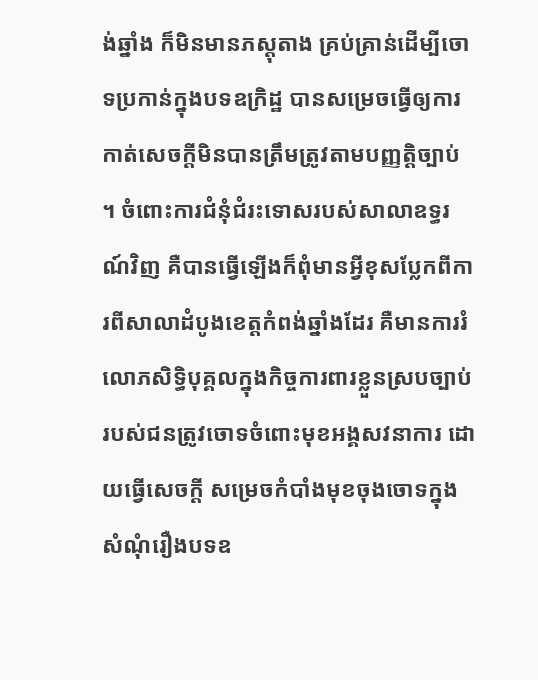ង់ឆ្នាំង ក៏មិនមានភស្តុតាង គ្រប់គ្រាន់ដើម្បីចោទប្រកាន់ក្នុងបទឧក្រិដ្ឋ បានសម្រេចធ្វើឲ្យការកាត់សេចក្តីមិនបានត្រឹមត្រូវតាមបញ្ញត្តិច្បាប់ ។ ចំពោះការជំនុំជំរះទោសរបស់សាលាឧទ្ធរណ៍វិញ គឺបានធ្វើឡើងក៏ពុំមានអ្វីខុសប្លែកពីការពីសាលាដំបូងខេត្តកំពង់ឆ្នាំងដែរ គឺមានការរំលោភសិទិ្ធបុគ្គលក្នុងកិច្ចការពារខ្លួនស្របច្បាប់ របស់ជនត្រូវចោទចំពោះមុខអង្គសវនាការ ដោយធ្វើសេចក្តី សម្រេចកំបាំងមុខចុងចោទក្នុងសំណុំរឿងបទឧ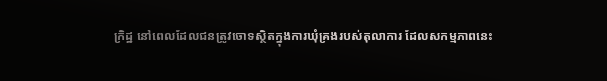ក្រិដ្ឋ នៅពេលដែលជនត្រូវចោទស្ថិតក្នុងការឃុំគ្រងរបស់តុលាការ ដែលសកម្មភាពនេះ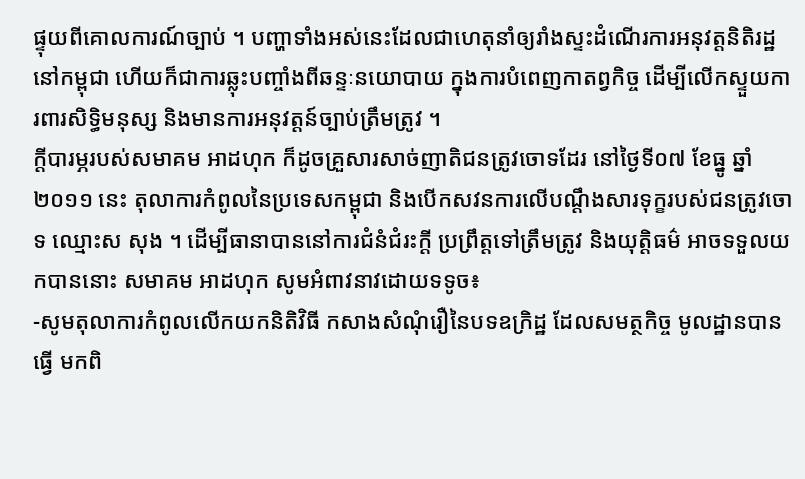ផ្ទុយពីគោលការណ៍ច្បាប់ ។ បញ្ហាទាំងអស់នេះដែលជាហេតុនាំឲ្យរាំងស្ទះដំណើរការអនុវត្តនិតិរដ្ឋនៅកម្ពុជា ហើយក៏ជាការឆ្លុះបញ្ចាំងពីឆន្ទៈនយោបាយ ក្នុងការបំពេញកាតព្វកិច្ច ដើម្បីលើកស្ទួយការពារសិទិ្ធមនុស្ស និងមានការអនុវត្តន៍ច្បាប់ត្រឹមត្រូវ ។
ក្តីបារម្ភរបស់សមាគម អាដហុក ក៏ដូចគ្រួសារសាច់ញាតិជនត្រូវចោទដែរ នៅថ្ងៃទី០៧ ខែធ្នូ ឆ្នាំ ២០១១ នេះ តុលាការកំពូលនៃប្រទេសកម្ពុជា និងបើកសវនការលើបណ្តឹងសារទុក្ខរបស់ជនត្រូវចោទ ឈ្មោះស សុង ។ ដើម្បីធានាបាននៅការជំនំជំរះក្តី ប្រព្រឹត្តទៅត្រឹមត្រូវ និងយុត្តិធម៌ អាចទទួលយកបាននោះ សមាគម អាដហុក សូមអំពាវនាវដោយទទូច៖
-សូមតុលាការកំពូលលើកយកនិតិវិធី កសាងសំណុំរឿនៃបទឧក្រិដ្ឋ ដែលសមត្ថកិច្ច មូលដ្ឋានបាន ធ្វើ មកពិ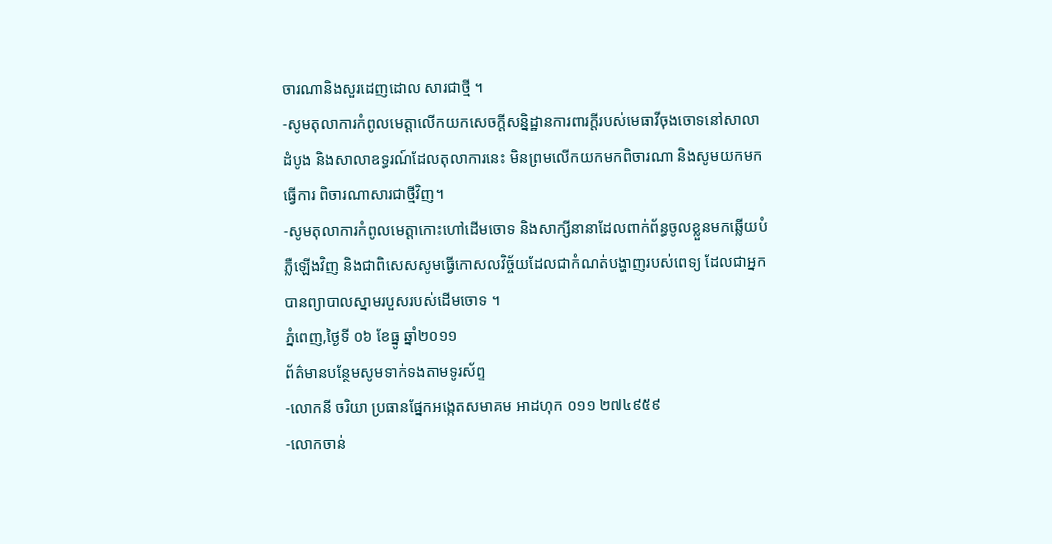ចារណានិងសួរដេញដោល សារជាថ្មី ។
-សូមតុលាការកំពូលមេត្តាលើកយកសេចក្តីសន្និដ្ឋានការពារក្តីរបស់មេធាវីចុងចោទនៅសាលាដំបូង និងសាលាឧទ្ធរណ៍ដែលតុលាការនេះ មិនព្រមលើកយកមកពិចារណា និងសូមយកមកធ្វើការ ពិចារណាសារជាថ្មីវិញ។
-សូមតុលាការកំពូលមេត្តាកោះហៅដើមចោទ និងសាក្សីនានាដែលពាក់ព័ន្ធចូលខ្លួនមកឆ្លើយបំភ្លឺឡើងវិញ និងជាពិសេសសូមធ្វើកោសលវិច្ច័យដែលជាកំណត់បង្ហាញរបស់ពេទ្យ ដែលជាអ្នកបានព្យាបាលស្នាមរបួសរបស់ដើមចោទ ។
ភ្នំពេញ,ថ្ងៃទី ០៦ ខែធ្នូ ឆ្នាំ២០១១
ព័ត៌មានបន្ថែមសូមទាក់ទងតាមទូរស័ព្ទ
-លោកនី ចរិយា ប្រធានផ្នែកអង្កេតសមាគម អាដហុក ០១១ ២៧៤៩៥៩
-លោកចាន់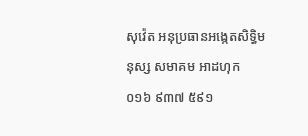សុវ៉េត អនុប្រធានអង្កេតសិទិ្ធមនុស្ស សមាគម អាដហុក ០១៦ ៩៣៧ ៥៩១